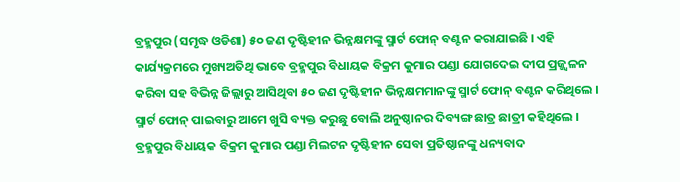ବ୍ରହ୍ମପୁର (ସମୃଦ୍ଧ ଓଡିଶା) ୫୦ ଜଣ ଦୃଷ୍ଟିହୀନ ଭିନ୍ନକ୍ଷମଙ୍କୁ ସ୍ମାର୍ଟ ଫୋନ୍ ବଣ୍ଟନ କରାଯାଇଛି । ଏହି କାର୍ଯ୍ୟକ୍ରମରେ ମୁଖ୍ୟଅତିଥି ଭାବେ ବ୍ରହ୍ମପୁର ବିଧାୟକ ବିକ୍ରମ କୁମାର ପଣ୍ଡା ଯୋଗଦେଇ ଦୀପ ପ୍ରଜ୍ଜ୍ଵଳନ କରିବା ସହ ବିଭିନ୍ନ ଜିଲ୍ଲାରୁ ଆସିଥିବା ୫୦ ଜଣ ଦୃଷ୍ଟିହୀନ ଭିନ୍ନକ୍ଷମମାନଙ୍କୁ ସ୍ମାର୍ଟ ଫୋନ୍ ବଣ୍ଟନ କରିଥିଲେ । ସ୍ମାର୍ଟ ଫୋନ୍ ପାଇବାରୁ ଆମେ ଖୁସି ବ୍ୟକ୍ତ କରୁଛୁ ବୋଲି ଅନୁଷ୍ଠାନର ଦିବ୍ୟଙ୍ଗ ଛାତ୍ର ଛାତ୍ରୀ କହିଥିଲେ । ବ୍ରହ୍ମପୁର ବିଧାୟକ ବିକ୍ରମ କୁମାର ପଣ୍ଡା ମିଲଟନ ଦୃଷ୍ଟିହୀନ ସେବା ପ୍ରତିଷ୍ଠାନଙ୍କୁ ଧନ୍ୟବାଦ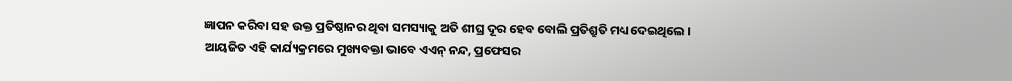ଜ୍ଞାପନ କରିବା ସହ ଉକ୍ତ ପ୍ରତିଷ୍ଠାନର ଥିବା ସମସ୍ୟାକୁ ଅତି ଶୀଘ୍ର ଦୂର ହେବ ବୋଲି ପ୍ରତିଶ୍ରୁତି ମଧ୍ୟ ଦେଇଥିଲେ । ଆୟଜିତ ଏହି କାର୍ଯ୍ୟକ୍ରମରେ ମୁଖ୍ୟବକ୍ତା ଭାବେ ଏଏନ୍ ନନ୍ଦ, ପ୍ରଫେସର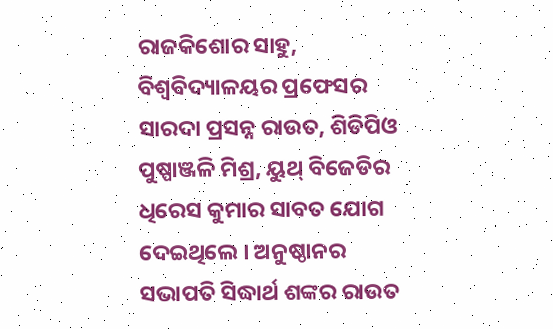ରାଜକିଶୋର ସାହୁ, ବିଶ୍ଵବିଦ୍ୟାଳୟର ପ୍ରଫେସର ସାରଦା ପ୍ରସନ୍ନ ରାଉତ, ଶିଡିପିଓ ପୁଷ୍ପାଞ୍ଜଳି ମିଶ୍ର, ୟୁଥ୍ ବିଜେଡିର ଧିରେସ କୁମାର ସାବତ ଯୋଗ ଦେଇଥିଲେ । ଅନୁଷ୍ଠାନର ସଭାପତି ସିଦ୍ଧାର୍ଥ ଶଙ୍କର ରାଉତ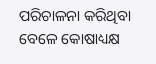ପରିଚାଳନା କରିଥିବା ବେଳେ କୋଷାଧ୍ୟକ୍ଷ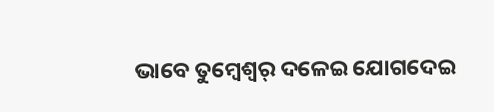ଭାବେ ତୁମ୍ବେଶ୍ୱର୍ ଦଳେଇ ଯୋଗଦେଇ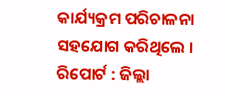କାର୍ଯ୍ୟକ୍ରମ ପରିଚାଳନା ସହଯୋଗ କରିଥିଲେ ।
ରିପୋର୍ଟ : ଜିଲ୍ଲା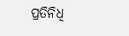ପ୍ରତିନିଧି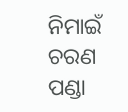ନିମାଇଁ ଚରଣ ପଣ୍ଡା